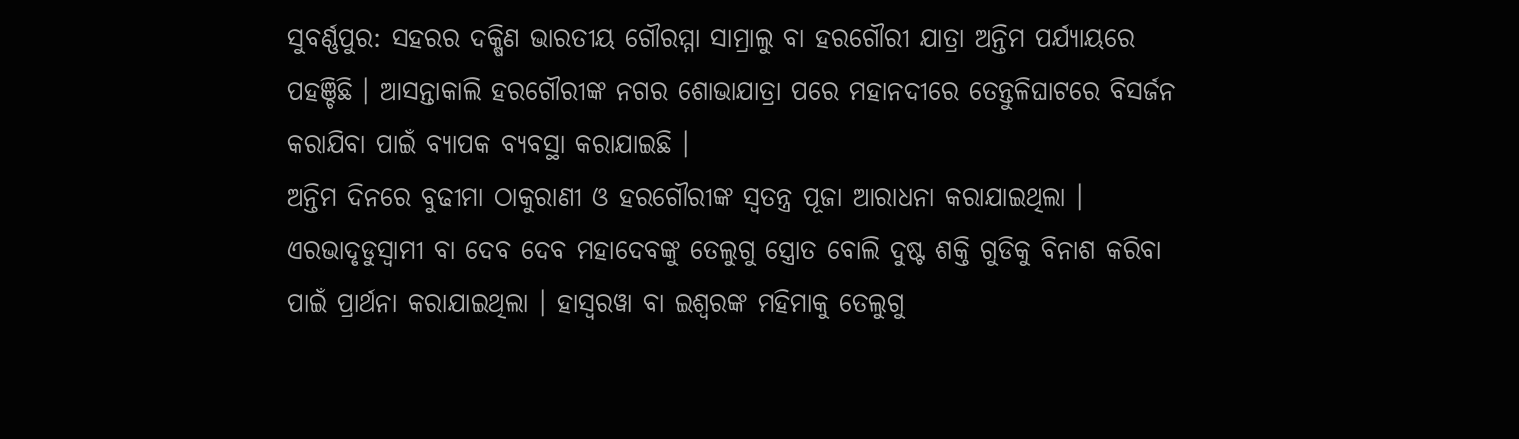ସୁବର୍ଣ୍ଣପୁର: ସହରର ଦକ୍ଷିଣ ଭାରତୀୟ ଗୌରମ୍ମା ସାମ୍ରାଲୁ ବା ହରଗୌରୀ ଯାତ୍ରା ଅନ୍ତିମ ପର୍ଯ୍ୟାୟରେ ପହଞ୍ଚିଛି । ଆସନ୍ତାକାଲି ହରଗୌରୀଙ୍କ ନଗର ଶୋଭାଯାତ୍ରା ପରେ ମହାନଦୀରେ ତେନ୍ତୁଳିଘାଟରେ ବିସର୍ଜନ କରାଯିବା ପାଇଁ ବ୍ୟାପକ ବ୍ୟବସ୍ଥା କରାଯାଇଛି ।
ଅନ୍ତିମ ଦିନରେ ବୁଢୀମା ଠାକୁରାଣୀ ଓ ହରଗୌରୀଙ୍କ ସ୍ବତନ୍ତ୍ର ପୂଜା ଆରାଧନା କରାଯାଇଥିଲା । ଏରଭାଦୃଡୁସ୍ବାମୀ ବା ଦେବ ଦେବ ମହାଦେବଙ୍କୁ ତେଲୁଗୁ ସ୍ତ୍ରୋତ ବୋଲି ଦୁଷ୍ଟ ଶକ୍ତି ଗୁଡିକୁ ବିନାଶ କରିବା ପାଇଁ ପ୍ରାର୍ଥନା କରାଯାଇଥିଲା । ହାସ୍ବରୱା ବା ଇଶ୍ବରଙ୍କ ମହିମାକୁ ତେଲୁଗୁ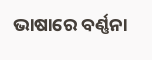ଭାଷାରେ ବର୍ଣ୍ଣନା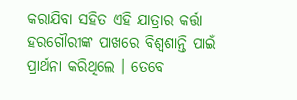କରାଯିବା ସହିତ ଏହି ଯାତ୍ରାର କର୍ତ୍ତା ହରଗୌରୀଙ୍କ ପାଖରେ ବିଶ୍ବଶାନ୍ତି ପାଇଁ ପ୍ରାର୍ଥନା କରିଥିଲେ । ତେବେ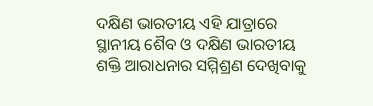ଦକ୍ଷିଣ ଭାରତୀୟ ଏହି ଯାତ୍ରାରେ ସ୍ଥାନୀୟ ଶୈବ ଓ ଦକ୍ଷିଣ ଭାରତୀୟ ଶକ୍ତି ଆରାଧନାର ସମ୍ମିଶ୍ରଣ ଦେଖିବାକୁ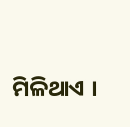ମିଳିଥାଏ ।